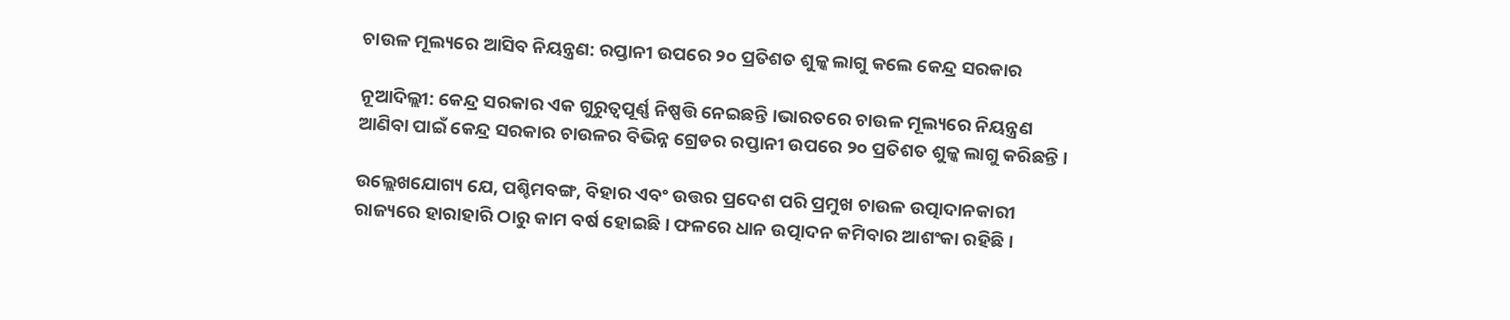ଚାଉଳ ମୂଲ୍ୟରେ ଆସିବ ନିୟନ୍ତ୍ରଣ: ରପ୍ତାନୀ ଉପରେ ୨୦ ପ୍ରତିଶତ ଶୁଳ୍କ ଲାଗୁ କଲେ କେନ୍ଦ୍ର ସରକାର

ନୂଆଦିଲ୍ଲୀ: କେନ୍ଦ୍ର ସରକାର ଏକ ଗୁରୁତ୍ୱପୂର୍ଣ୍ଣ ନିଷ୍ପତ୍ତି ନେଇଛନ୍ତି ।ଭାରତରେ ଚାଉଳ ମୂଲ୍ୟରେ ନିୟନ୍ତ୍ରଣ ଆଣିବା ପାଇଁ କେନ୍ଦ୍ର ସରକାର ଚାଉଳର ବିଭିନ୍ନ ଗ୍ରେଡର ରପ୍ତାନୀ ଉପରେ ୨୦ ପ୍ରତିଶତ ଶୁଳ୍କ ଲାଗୁ କରିଛନ୍ତି ।

ଉଲ୍ଲେଖଯୋଗ୍ୟ ଯେ, ପଶ୍ଚିମବଙ୍ଗ, ବିହାର ଏବଂ ଉତ୍ତର ପ୍ରଦେଶ ପରି ପ୍ରମୁଖ ଚାଉଳ ଉତ୍ପାଦାନକାରୀ ରାଜ୍ୟରେ ହାରାହାରି ଠାରୁ କାମ ବର୍ଷ ହୋଇଛି । ଫଳରେ ଧାନ ଉତ୍ପାଦନ କମିବାର ଆଶଂକା ରହିଛି ।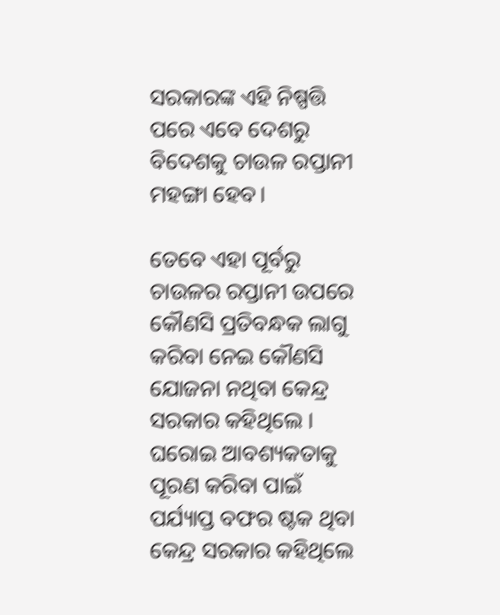ସରକାରଙ୍କ ଏହି ନିଷ୍ପତ୍ତି ପରେ ଏବେ ଦେଶରୁ ବିଦେଶକୁ ଚାଉଳ ରପ୍ତାନୀ ମହଙ୍ଗା ହେବ।

ତେବେ ଏହା ପୂର୍ବରୁ ଚାଉଳର ରପ୍ତାନୀ ଉପରେ କୌଣସି ପ୍ରତିବନ୍ଧକ ଲାଗୁ କରିବା ନେଇ କୌଣସି ଯୋଜନା ନଥିବା କେନ୍ଦ୍ର ସରକାର କହିଥିଲେ । ଘରୋଇ ଆବଶ୍ୟକତାକୁ ପୂରଣ କରିବା ପାଇଁ ପର୍ଯ୍ୟାପ୍ତ ବଫର ଷ୍ଟକ ଥିବା କେନ୍ଦ୍ର ସରକାର କହିଥିଲେ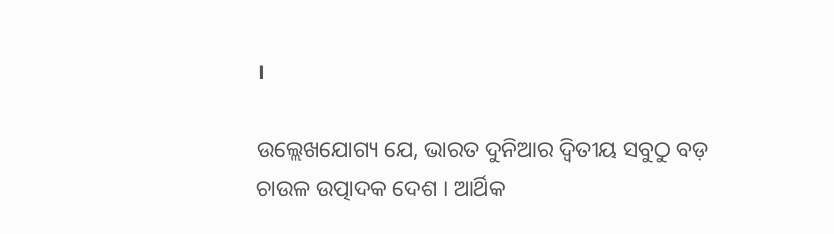।

ଉଲ୍ଲେଖଯୋଗ୍ୟ ଯେ, ଭାରତ ଦୁନିଆର ଦ୍ୱିତୀୟ ସବୁଠୁ ବଡ଼ ଚାଉଳ ଉତ୍ପାଦକ ଦେଶ । ଆର୍ଥିକ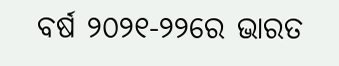ବର୍ଷ ୨୦୨୧-୨୨ରେ ଭାରତ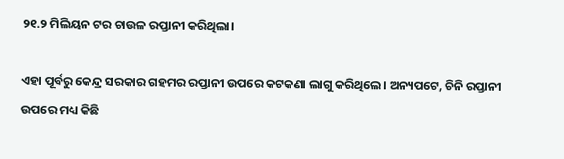୨୧.୨ ମିଲିୟନ ଟର ଚାଉଳ ରପ୍ତାନୀ କରିଥିଲା।

ଏହା ପୂର୍ବରୁ କେନ୍ଦ୍ର ସରକାର ଗହମର ରପ୍ତାନୀ ଉପରେ କଟକଣା ଲାଗୁ କରିଥିଲେ। ଅନ୍ୟପଟେ, ଚିନି ରପ୍ତାନୀ ଉପରେ ମଧ୍ୟ କିଛି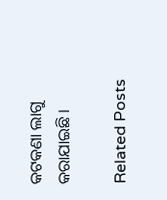କଟକଣା ଲାଗୁ କରାଯାଇଛି ।

Related Posts